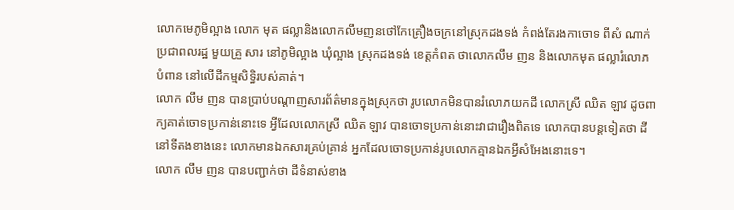លោកមេភូមិល្អាង លោក មុត ផល្លានិងលោកលឹមញនថៅកែគ្រឿងចក្រនៅស្រុកដងទង់ កំពង់តែរងកាចោទ ពីសំ ណាក់ប្រជាពលរដ្ឋ មួយគ្រួ សារ នៅភូមិល្អាង ឃុំល្អាង ស្រុកដងទង់ ខេត្តកំពត ថាលោកលឹម ញន និងលោកមុត ផល្លារំលោភ បំពាន នៅលើដីកម្មសិទ្ធិរបស់គាត់។
លោក លឹម ញន បានប្រាប់បណ្ដាញសារព័ត៌មានក្នុងស្រុកថា រូបលោកមិនបានរំលោភយកដី លោកស្រី ឈិត ឡាវ ដូចពាក្យគាត់ចោទប្រកាន់នោះទេ អ្វីដែលលោកស្រី ឈិត ឡាវ បានចោទប្រកាន់នោះវាជារឿងពិតទេ លោកបានបន្តទៀតថា ដីនៅទីតងខាងនេះ លោកមានឯកសារគ្រប់គ្រាន់ អ្នកដែលចោទប្រកាន់រូបលោកគ្មានឯកអ្វីសំអែងនោះទេ។
លោក លឹម ញន បានបញ្ជាក់ថា ដីទំនាស់ខាង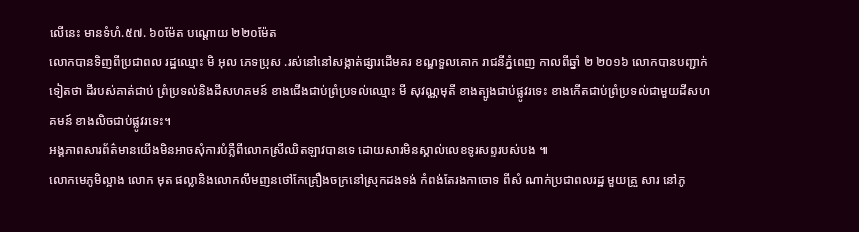លើនេះ មានទំហំ.៥៧. ៦០ម៉ែត បណ្ដោយ ២២០ម៉ែត
លោកបានទិញពីប្រជាពល រដ្ឋឈ្មោះ មិ អុល ភេទប្រុស .រស់នៅនៅសង្កាត់ផ្សារដើមគរ ខណ្ឌទួលគោក រាជនីភ្នំពេញ កាលពីឆ្នាំ ២ ២០១៦ លោកបានបញ្ជាក់ទៀតថា ដីរបស់គាត់ជាប់ ព្រំប្រទល់និងដីសហគមន៍ ខាងជើងជាប់ព្រំប្រទល់ឈ្មោះ មី សុវណ្ណមុតី ខាងត្បូងជាប់ផ្លូវរទេះ ខាងកើតជាប់ព្រំប្រទល់ជាមួយដីសហគមន៍ ខាងលិចជាប់ផ្លូវរទេះ។
អង្គភាពសារព័ត៌មានយើងមិនអាចសុំការបំភ្លឺពីលោកស្រីឈិតឡាវបានទេ ដោយសារមិនស្គាល់លេខទូរសព្ទរបស់បង ៕
លោកមេភូមិល្អាង លោក មុត ផល្លានិងលោកលឹមញនថៅកែគ្រឿងចក្រនៅស្រុកដងទង់ កំពង់តែរងកាចោទ ពីសំ ណាក់ប្រជាពលរដ្ឋ មួយគ្រួ សារ នៅភូ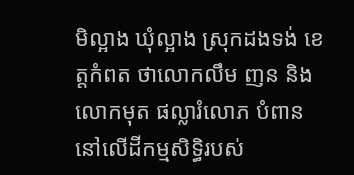មិល្អាង ឃុំល្អាង ស្រុកដងទង់ ខេត្តកំពត ថាលោកលឹម ញន និងលោកមុត ផល្លារំលោភ បំពាន នៅលើដីកម្មសិទ្ធិរបស់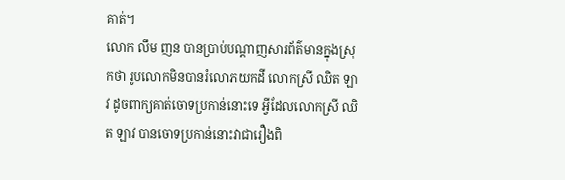គាត់។
លោក លឹម ញន បានប្រាប់បណ្ដាញសារព័ត៌មានក្នុងស្រុកថា រូបលោកមិនបានរំលោភយកដី លោកស្រី ឈិត ឡាវ ដូចពាក្យគាត់ចោទប្រកាន់នោះទេ អ្វីដែលលោកស្រី ឈិត ឡាវ បានចោទប្រកាន់នោះវាជារឿងពិ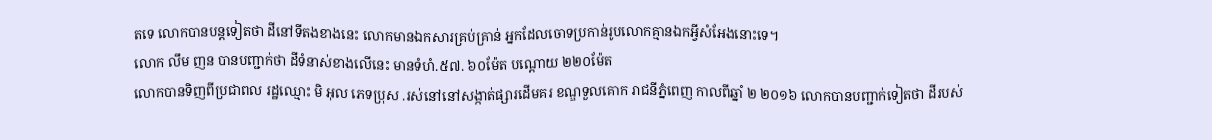តទេ លោកបានបន្តទៀតថា ដីនៅទីតងខាងនេះ លោកមានឯកសារគ្រប់គ្រាន់ អ្នកដែលចោទប្រកាន់រូបលោកគ្មានឯកអ្វីសំអែងនោះទេ។
លោក លឹម ញន បានបញ្ជាក់ថា ដីទំនាស់ខាងលើនេះ មានទំហំ.៥៧. ៦០ម៉ែត បណ្ដោយ ២២០ម៉ែត
លោកបានទិញពីប្រជាពល រដ្ឋឈ្មោះ មិ អុល ភេទប្រុស .រស់នៅនៅសង្កាត់ផ្សារដើមគរ ខណ្ឌទួលគោក រាជនីភ្នំពេញ កាលពីឆ្នាំ ២ ២០១៦ លោកបានបញ្ជាក់ទៀតថា ដីរបស់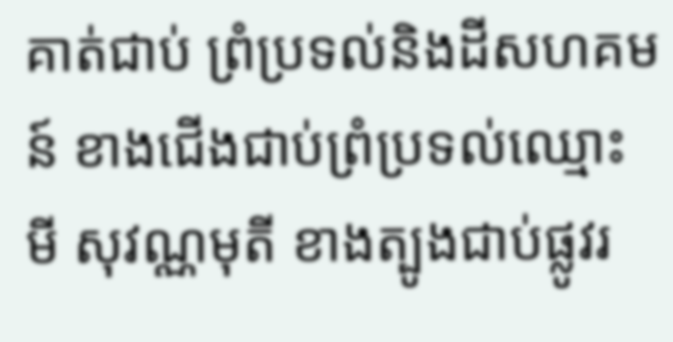គាត់ជាប់ ព្រំប្រទល់និងដីសហគមន៍ ខាងជើងជាប់ព្រំប្រទល់ឈ្មោះ មី សុវណ្ណមុតី ខាងត្បូងជាប់ផ្លូវរ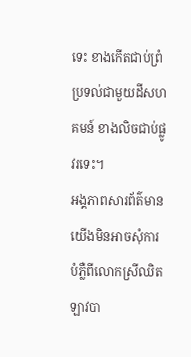ទេះ ខាងកើតជាប់ព្រំប្រទល់ជាមួយដីសហគមន៍ ខាងលិចជាប់ផ្លូវរទេះ។
អង្គភាពសារព័ត៌មានយើងមិនអាចសុំការបំភ្លឺពីលោកស្រីឈិតឡាវបា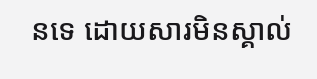នទេ ដោយសារមិនស្គាល់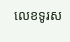លេខទូរស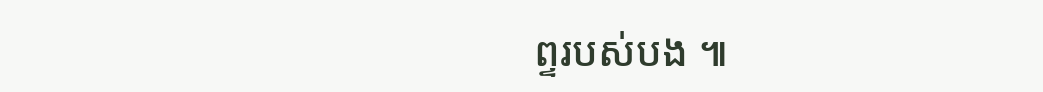ព្ទរបស់បង ៕